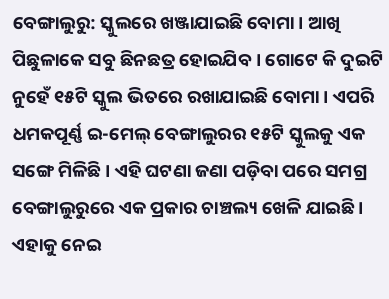ବେଙ୍ଗାଲୁରୁ: ସ୍କୁଲରେ ଖଞ୍ଜାଯାଇଛି ବୋମା । ଆଖି ପିଛୁଳାକେ ସବୁ ଛିନଛତ୍ର ହୋଇଯିବ । ଗୋଟେ କି ଦୁଇଟି ନୁହେଁ ୧୫ଟି ସ୍କୁଲ ଭିତରେ ରଖାଯାଇଛି ବୋମା । ଏପରି ଧମକପୂର୍ଣ୍ଣ ଇ-ମେଲ୍ ବେଙ୍ଗାଲୁରର ୧୫ଟି ସ୍କୁଲକୁ ଏକ ସଙ୍ଗେ ମିଳିଛି । ଏହି ଘଟଣା ଜଣା ପଡ଼ିବା ପରେ ସମଗ୍ର ବେଙ୍ଗାଲୁରୁରେ ଏକ ପ୍ରକାର ଚାଞ୍ଚଲ୍ୟ ଖେଳି ଯାଇଛି । ଏହାକୁ ନେଇ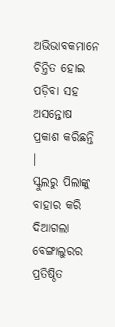ଅଭିଭାବକମାନେ ଚିନ୍ତିତ ହୋଇ ପଡ଼ିବା ସହ ଅସନ୍ତୋଷ ପ୍ରକାଶ କରିଛନ୍ତି ।
ସ୍କୁଲରୁ ପିଲାଙ୍କୁ ବାହାର କରି ଦିଆଗଲା
ବେଙ୍ଗାଲୁରର ପ୍ରତିଷ୍ଠିତ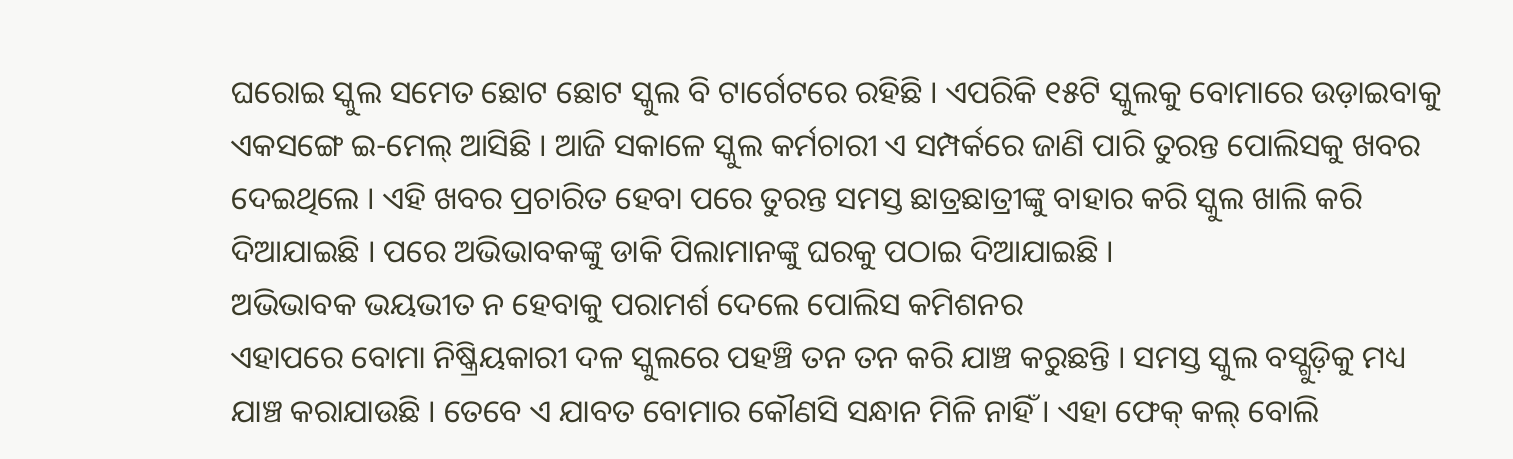ଘରୋଇ ସ୍କୁଲ ସମେତ ଛୋଟ ଛୋଟ ସ୍କୁଲ ବି ଟାର୍ଗେଟରେ ରହିଛି । ଏପରିକି ୧୫ଟି ସ୍କୁଲକୁ ବୋମାରେ ଉଡ଼ାଇବାକୁ ଏକସଙ୍ଗେ ଇ-ମେଲ୍ ଆସିଛି । ଆଜି ସକାଳେ ସ୍କୁଲ କର୍ମଚାରୀ ଏ ସମ୍ପର୍କରେ ଜାଣି ପାରି ତୁରନ୍ତ ପୋଲିସକୁ ଖବର ଦେଇଥିଲେ । ଏହି ଖବର ପ୍ରଚାରିତ ହେବା ପରେ ତୁରନ୍ତ ସମସ୍ତ ଛାତ୍ରଛାତ୍ରୀଙ୍କୁ ବାହାର କରି ସ୍କୁଲ ଖାଲି କରି ଦିଆଯାଇଛି । ପରେ ଅଭିଭାବକଙ୍କୁ ଡାକି ପିଲାମାନଙ୍କୁ ଘରକୁ ପଠାଇ ଦିଆଯାଇଛି ।
ଅଭିଭାବକ ଭୟଭୀତ ନ ହେବାକୁ ପରାମର୍ଶ ଦେଲେ ପୋଲିସ କମିଶନର
ଏହାପରେ ବୋମା ନିଷ୍କ୍ରିୟକାରୀ ଦଳ ସ୍କୁଲରେ ପହଞ୍ଚି ତନ ତନ କରି ଯାଞ୍ଚ କରୁଛନ୍ତି । ସମସ୍ତ ସ୍କୁଲ ବସ୍ଗୁଡ଼ିକୁ ମଧ୍ୟ ଯାଞ୍ଚ କରାଯାଉଛି । ତେବେ ଏ ଯାବତ ବୋମାର କୌଣସି ସନ୍ଧାନ ମିଳି ନାହିଁ । ଏହା ଫେକ୍ କଲ୍ ବୋଲି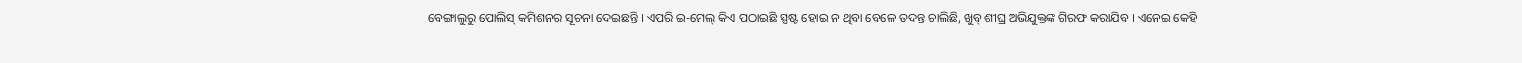ବେଙ୍ଗାଲୁରୁ ପୋଲିସ୍ କମିଶନର ସୂଚନା ଦେଇଛନ୍ତି । ଏପରି ଇ-ମେଲ୍ କିଏ ପଠାଇଛି ସ୍ପଷ୍ଟ ହୋଇ ନ ଥିବା ବେଳେ ତଦନ୍ତ ଚାଲିଛି, ଖୁବ୍ ଶୀଘ୍ର ଅଭିଯୁକ୍ତଙ୍କ ଗିରଫ କରାଯିବ । ଏନେଇ କେହି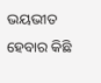ଭୟଭୀତ ହେବାର କିଛି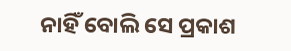ନାହିଁ ବୋଲି ସେ ପ୍ରକାଶ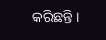କରିଛନ୍ତି ।